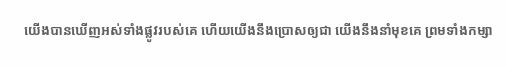យើងបានឃើញអស់ទាំងផ្លូវរបស់គេ ហើយយើងនឹងប្រោសឲ្យជា យើងនឹងនាំមុខគេ ព្រមទាំងកម្សា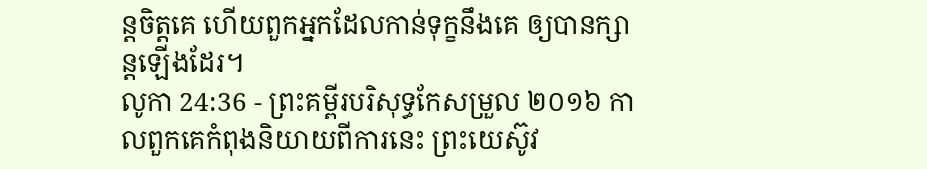ន្តចិត្តគេ ហើយពួកអ្នកដែលកាន់ទុក្ខនឹងគេ ឲ្យបានក្សាន្តឡើងដែរ។
លូកា 24:36 - ព្រះគម្ពីរបរិសុទ្ធកែសម្រួល ២០១៦ កាលពួកគេកំពុងនិយាយពីការនេះ ព្រះយេស៊ូវ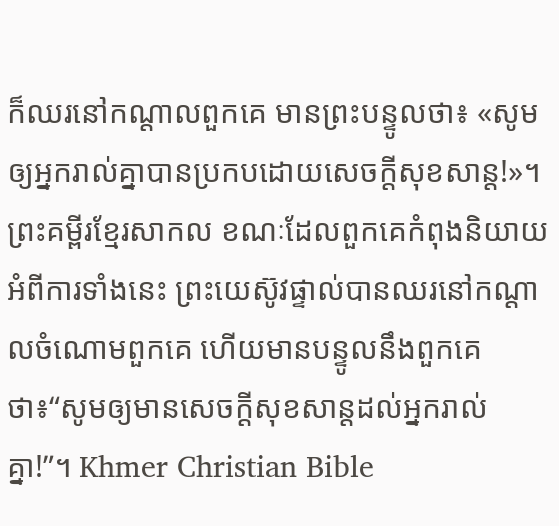ក៏ឈរនៅកណ្តាលពួកគេ មានព្រះបន្ទូលថា៖ «សូមឲ្យអ្នករាល់គ្នាបានប្រកបដោយសេចក្តីសុខសាន្ត!»។ ព្រះគម្ពីរខ្មែរសាកល ខណៈដែលពួកគេកំពុងនិយាយអំពីការទាំងនេះ ព្រះយេស៊ូវផ្ទាល់បានឈរនៅកណ្ដាលចំណោមពួកគេ ហើយមានបន្ទូលនឹងពួកគេថា៖“សូមឲ្យមានសេចក្ដីសុខសាន្តដល់អ្នករាល់គ្នា!”។ Khmer Christian Bible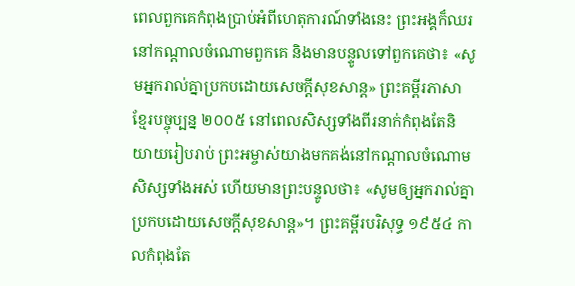ពេលពួកគេកំពុងប្រាប់អំពីហេតុការណ៍ទាំងនេះ ព្រះអង្គក៏ឈរនៅកណ្ដាលចំណោមពួកគេ និងមានបន្ទូលទៅពួកគេថា៖ «សូមអ្នករាល់គ្នាប្រកបដោយសេចក្ដីសុខសាន្ដ» ព្រះគម្ពីរភាសាខ្មែរបច្ចុប្បន្ន ២០០៥ នៅពេលសិស្សទាំងពីរនាក់កំពុងតែនិយាយរៀបរាប់ ព្រះអម្ចាស់យាងមកគង់នៅកណ្ដាលចំណោមសិស្សទាំងអស់ ហើយមានព្រះបន្ទូលថា៖ «សូមឲ្យអ្នករាល់គ្នាប្រកបដោយសេចក្ដីសុខសាន្ត»។ ព្រះគម្ពីរបរិសុទ្ធ ១៩៥៤ កាលកំពុងតែ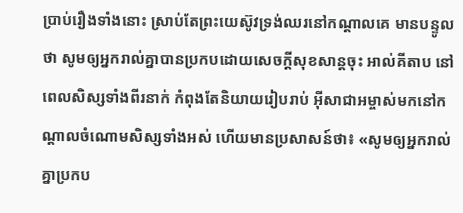ប្រាប់រឿងទាំងនោះ ស្រាប់តែព្រះយេស៊ូវទ្រង់ឈរនៅកណ្តាលគេ មានបន្ទូលថា សូមឲ្យអ្នករាល់គ្នាបានប្រកបដោយសេចក្ដីសុខសាន្តចុះ អាល់គីតាប នៅពេលសិស្សទាំងពីរនាក់ កំពុងតែនិយាយរៀបរាប់ អ៊ីសាជាអម្ចាស់មកនៅកណ្ដាលចំណោមសិស្សទាំងអស់ ហើយមានប្រសាសន៍ថា៖ «សូមឲ្យអ្នករាល់គ្នាប្រកប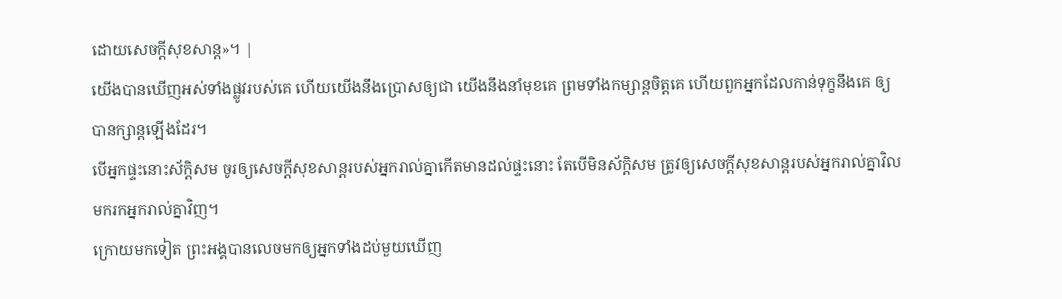ដោយសេចក្ដីសុខសាន្ដ»។ |
យើងបានឃើញអស់ទាំងផ្លូវរបស់គេ ហើយយើងនឹងប្រោសឲ្យជា យើងនឹងនាំមុខគេ ព្រមទាំងកម្សាន្តចិត្តគេ ហើយពួកអ្នកដែលកាន់ទុក្ខនឹងគេ ឲ្យបានក្សាន្តឡើងដែរ។
បើអ្នកផ្ទះនោះស័ក្តិសម ចូរឲ្យសេចក្តីសុខសាន្តរបស់អ្នករាល់គ្នាកើតមានដល់ផ្ទះនោះ តែបើមិនស័ក្តិសម ត្រូវឲ្យសេចក្តីសុខសាន្តរបស់អ្នករាល់គ្នាវិលមករកអ្នករាល់គ្នាវិញ។
ក្រោយមកទៀត ព្រះអង្គបានលេចមកឲ្យអ្នកទាំងដប់មួយឃើញ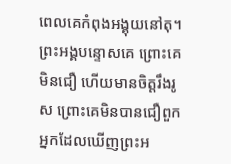ពេលគេកំពុងអង្គុយនៅតុ។ ព្រះអង្គបន្ទោសគេ ព្រោះគេមិនជឿ ហើយមានចិត្តរឹងរូស ព្រោះគេមិនបានជឿពួកអ្នកដែលឃើញព្រះអ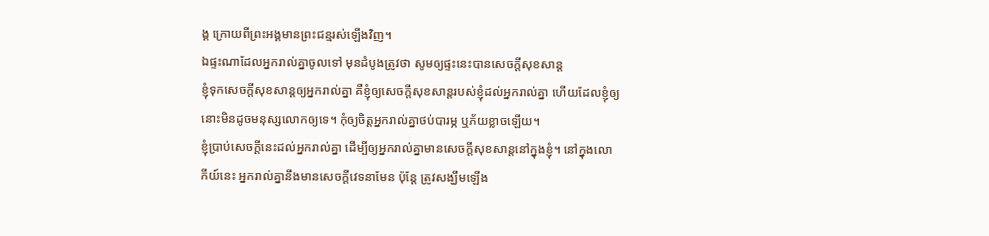ង្គ ក្រោយពីព្រះអង្គមានព្រះជន្មរស់ឡើងវិញ។
ឯផ្ទះណាដែលអ្នករាល់គ្នាចូលទៅ មុនដំបូងត្រូវថា សូមឲ្យផ្ទះនេះបានសេចក្តីសុខសាន្ត
ខ្ញុំទុកសេចក្តីសុខសាន្តឲ្យអ្នករាល់គ្នា គឺខ្ញុំឲ្យសេចក្តីសុខសាន្តរបស់ខ្ញុំដល់អ្នករាល់គ្នា ហើយដែលខ្ញុំឲ្យ នោះមិនដូចមនុស្សលោកឲ្យទេ។ កុំឲ្យចិត្តអ្នករាល់គ្នាថប់បារម្ភ ឬភ័យខ្លាចឡើយ។
ខ្ញុំប្រាប់សេចក្ដីនេះដល់អ្នករាល់គ្នា ដើម្បីឲ្យអ្នករាល់គ្នាមានសេចក្តីសុខសាន្តនៅក្នុងខ្ញុំ។ នៅក្នុងលោកីយ៍នេះ អ្នករាល់គ្នានឹងមានសេចក្តីវេទនាមែន ប៉ុន្តែ ត្រូវសង្ឃឹមឡើង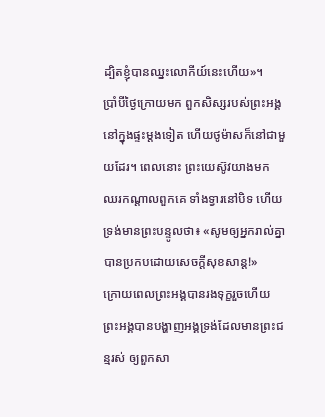ដ្បិតខ្ញុំបានឈ្នះលោកីយ៍នេះហើយ»។
ប្រាំបីថ្ងៃក្រោយមក ពួកសិស្សរបស់ព្រះអង្គនៅក្នុងផ្ទះម្តងទៀត ហើយថូម៉ាសក៏នៅជាមួយដែរ។ ពេលនោះ ព្រះយេស៊ូវយាងមក ឈរកណ្តាលពួកគេ ទាំងទ្វារនៅបិទ ហើយទ្រង់មានព្រះបន្ទូលថា៖ «សូមឲ្យអ្នករាល់គ្នាបានប្រកបដោយសេចក្តីសុខសាន្ត!»
ក្រោយពេលព្រះអង្គបានរងទុក្ខរួចហើយ ព្រះអង្គបានបង្ហាញអង្គទ្រង់ដែលមានព្រះជន្មរស់ ឲ្យពួកសា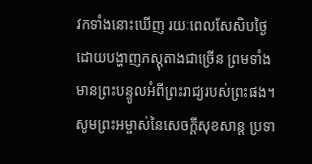វកទាំងនោះឃើញ រយៈពេលសែសិបថ្ងៃ ដោយបង្ហាញភស្តុតាងជាច្រើន ព្រមទាំងមានព្រះបន្ទូលអំពីព្រះរាជ្យរបស់ព្រះផង។
សូមព្រះអម្ចាស់នៃសេចក្ដីសុខសាន្ត ប្រទា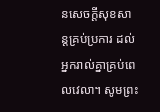នសេចក្ដីសុខសាន្តគ្រប់ប្រការ ដល់អ្នករាល់គ្នាគ្រប់ពេលវេលា។ សូមព្រះ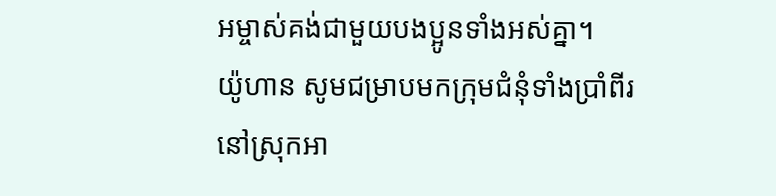អម្ចាស់គង់ជាមួយបងប្អូនទាំងអស់គ្នា។
យ៉ូហាន សូមជម្រាបមកក្រុមជំនុំទាំងប្រាំពីរ នៅស្រុកអា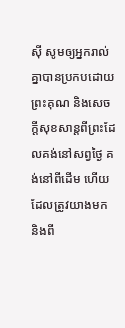ស៊ី សូមឲ្យអ្នករាល់គ្នាបានប្រកបដោយព្រះគុណ និងសេចក្ដីសុខសាន្តពីព្រះដែលគង់នៅសព្វថ្ងៃ គង់នៅពីដើម ហើយដែលត្រូវយាងមក និងពី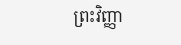ព្រះវិញ្ញា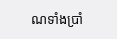ណទាំងប្រាំ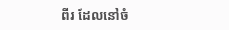ពីរ ដែលនៅចំ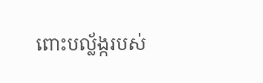ពោះបល្ល័ង្ករបស់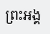ព្រះអង្គ